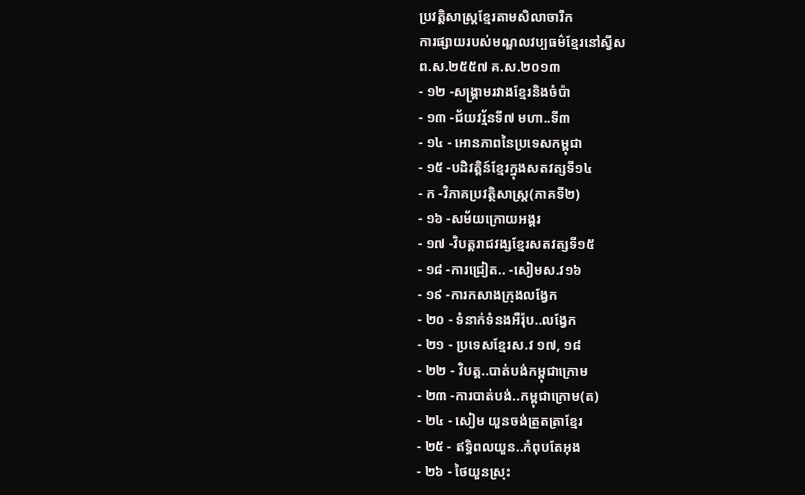ប្រវត្ដិសាស្ត្រខ្មែរតាមសិលាចារឹក
ការផ្សាយរបស់មណ្ឌលវប្បធម៌ខ្មែរនៅស្វីស
ព.ស.២៥៥៧ គ.ស.២០១៣
- ១២ -សង្រ្គាមរវាងខ្មែរនិងចំប៉ា
- ១៣ -ជ័យវរ្ម័នទី៧ មហា..ទី៣
- ១៤ - អោនភាពនៃប្រទេសកម្ពុជា
- ១៥ -បដិវត្ដិន៍ខ្មែរក្នុងសតវត្សទី១៤
- ក -វិភាគប្រវត្ថិសាស្រ្ដ(ភាគទី២)
- ១៦ -សម័យក្រោយអង្គរ
- ១៧ -វិបត្ដរាជវង្សខ្មែរសតវត្សទី១៥
- ១៨ -ការជ្រៀត.. -សៀមស.វ១៦
- ១៩ -ការកសាងក្រុងលង្វែក
- ២០ - ទំនាក់ទំនងអឺរ៉ុប..លង្វែក
- ២១ - ប្រទេសខ្មែរស.វ ១៧, ១៨
- ២២ - វិបត្ដ..បាត់បង់កម្ពុជាក្រោម
- ២៣ -ការបាត់បង់..កម្ពុជាក្រោម(ត)
- ២៤ - សៀម យួនចង់ត្រួតត្រាខ្មែរ
- ២៥ - ឥទ្ធិពលយួន..កំពុបតែអុង
- ២៦ - ថៃយួនស្រុះ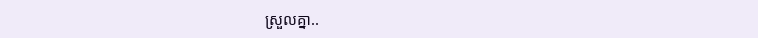ស្រួលគ្នា..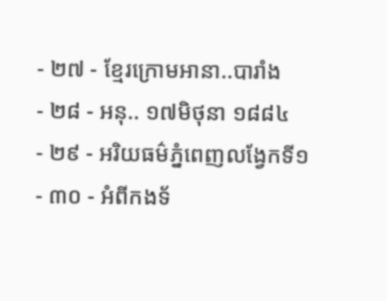- ២៧ - ខ្មែរក្រោមអានា..បារាំង
- ២៨ - អនុ.. ១៧មិថុនា ១៨៨៤
- ២៩ - អរិយធម៌ភ្នំពេញលង្វែកទី១
- ៣០ - អំពីកងទ័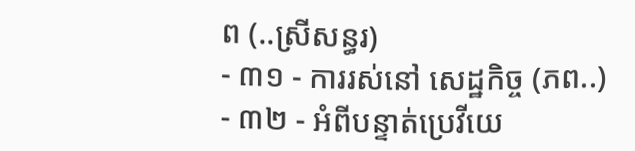ព (..ស្រីសន្ធរ)
- ៣១ - ការរស់នៅ សេដ្ឋកិច្ច (ភព..)
- ៣២ - អំពីបន្ទាត់ប្រេវីយេ